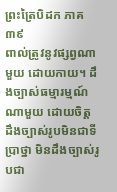ព្រះត្រៃបិដក ភាគ ៣៩
ពាល់ត្រូវនូវផ្សព្វណាមួយ ដោយកាយ។ ដឹងច្បាស់ធម្មារម្មណ៍ណាមួយ ដោយចិត្ត ដឹងច្បាស់រូបមិនជាទីប្រាថ្នា មិនដឹងច្បាស់រូបជា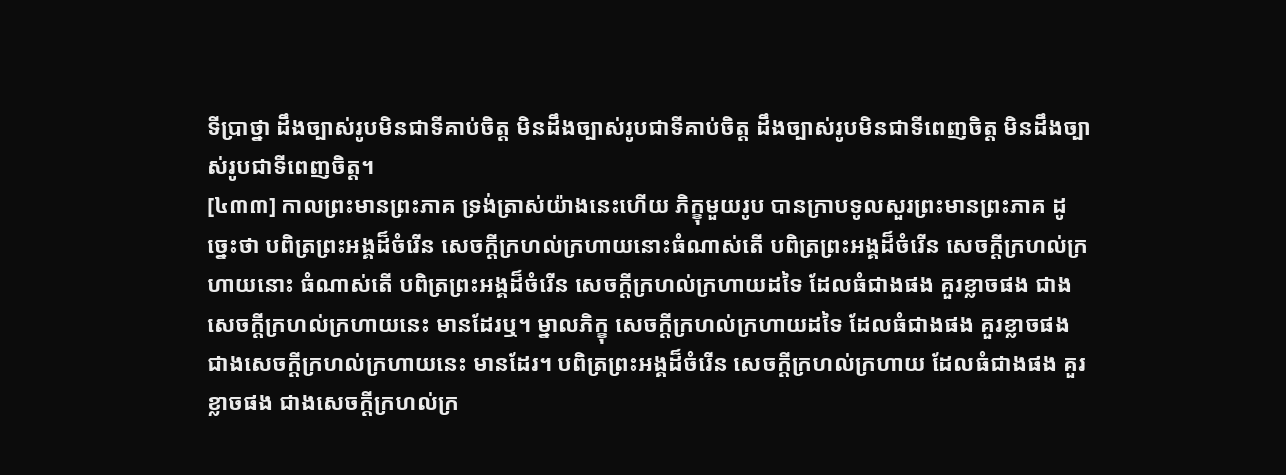ទីប្រាថ្នា ដឹងច្បាស់រូបមិនជាទីគាប់ចិត្ត មិនដឹងច្បាស់រូបជាទីគាប់ចិត្ត ដឹងច្បាស់រូបមិនជាទីពេញចិត្ត មិនដឹងច្បាស់រូបជាទីពេញចិត្ត។
[៤៣៣] កាលព្រះមានព្រះភាគ ទ្រង់ត្រាស់យ៉ាងនេះហើយ ភិក្ខុមួយរូប បានក្រាបទូលសួរព្រះមានព្រះភាគ ដូច្នេះថា បពិត្រព្រះអង្គដ៏ចំរើន សេចក្ដីក្រហល់ក្រហាយនោះធំណាស់តើ បពិត្រព្រះអង្គដ៏ចំរើន សេចក្ដីក្រហល់ក្រហាយនោះ ធំណាស់តើ បពិត្រព្រះអង្គដ៏ចំរើន សេចក្ដីក្រហល់ក្រហាយដទៃ ដែលធំជាងផង គួរខ្លាចផង ជាងសេចក្ដីក្រហល់ក្រហាយនេះ មានដែរឬ។ ម្នាលភិក្ខុ សេចក្ដីក្រហល់ក្រហាយដទៃ ដែលធំជាងផង គួរខ្លាចផង ជាងសេចក្ដីក្រហល់ក្រហាយនេះ មានដែរ។ បពិត្រព្រះអង្គដ៏ចំរើន សេចក្ដីក្រហល់ក្រហាយ ដែលធំជាងផង គួរខ្លាចផង ជាងសេចក្ដីក្រហល់ក្រ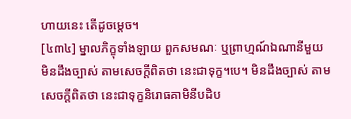ហាយនេះ តើដូចម្ដេច។
[៤៣៤] ម្នាលភិក្ខុទាំងឡាយ ពួកសមណៈ ឬព្រាហ្មណ៍ឯណានីមួយ មិនដឹងច្បាស់ តាមសេចក្ដីពិតថា នេះជាទុក្ខ។បេ។ មិនដឹងច្បាស់ តាមសេចក្ដីពិតថា នេះជាទុក្ខនិរោធគាមិនីបដិប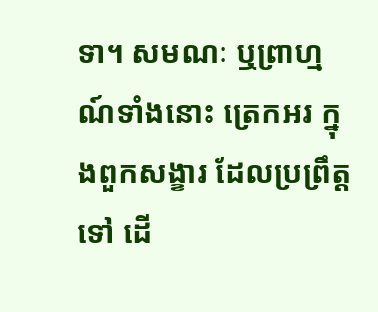ទា។ សមណៈ ឬព្រាហ្មណ៍ទាំងនោះ ត្រេកអរ ក្នុងពួកសង្ខារ ដែលប្រព្រឹត្តទៅ ដើ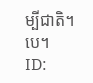ម្បីជាតិ។បេ។
ID: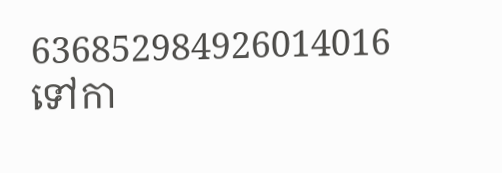636852984926014016
ទៅកា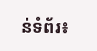ន់ទំព័រ៖